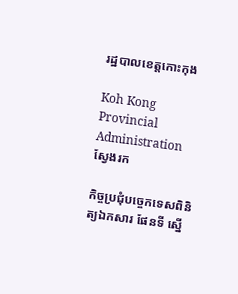រដ្ឋបាលខេត្តកោះកុង

Koh Kong Provincial Administration
ស្វែងរក

កិច្ចប្រជុំបច្ចេកទេសពិនិត្យឯកសារ ផែនទី ស្នើ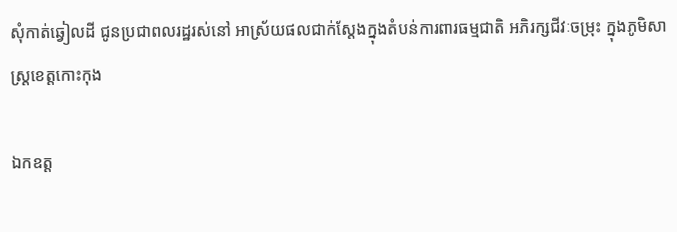សុំកាត់ឆ្វៀលដី ជូនប្រជាពលរដ្ឋរស់នៅ អាស្រ័យផលជាក់ស្តែងក្នុងតំបន់ការពារធម្មជាតិ អភិរក្សជីវៈចម្រុះ ក្នុងភូមិសាស្ត្រខេត្តកោះកុង

ឯកឧត្ត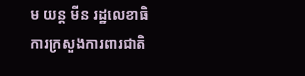ម យន្ត មីន រដ្ឋលេខាធិការក្រសួងការពារជាតិ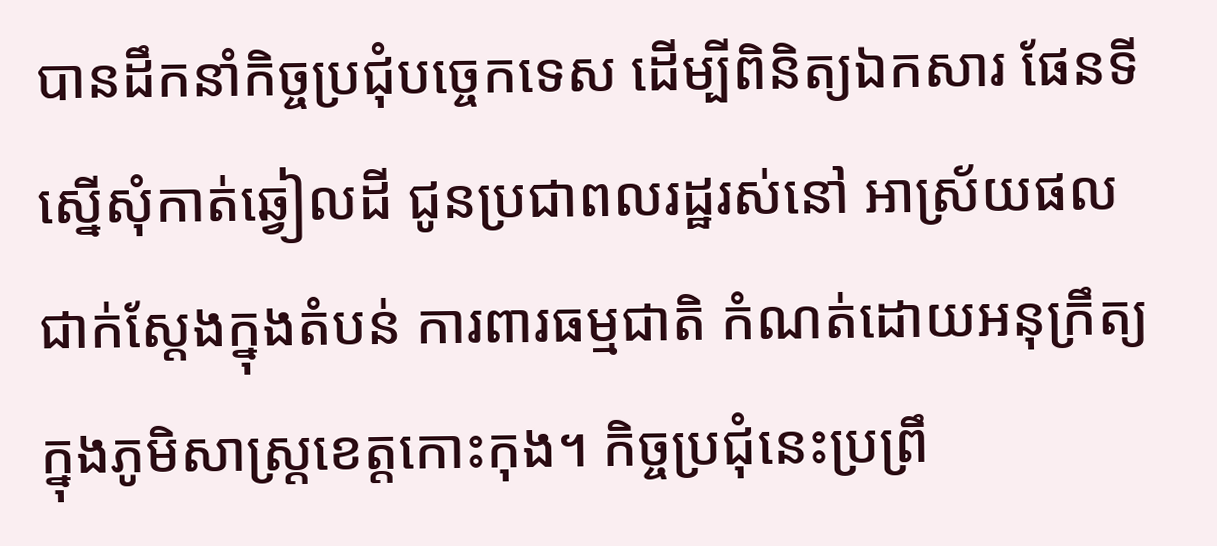បានដឹកនាំកិច្ចប្រជុំបច្ចេកទេស ដើម្បីពិនិត្យឯកសារ ផែនទី ស្នើសុំកាត់ឆ្វៀលដី ជូនប្រជាពលរដ្ឋរស់នៅ អាស្រ័យផលជាក់ស្តែងក្នុងតំបន់ ការពារធម្មជាតិ កំណត់ដោយអនុក្រឹត្យ ក្នុងភូមិសាស្ត្រខេត្តកោះកុង។ កិច្ចប្រជុំនេះប្រព្រឹ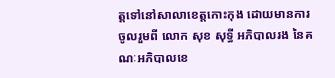ត្តទៅនៅសាលាខេត្តកោះកុង ដោយមានការចូលរួមពី លោក សុខ សុទ្ធី អភិបាលរង នៃគណៈអភិបាលខេ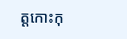ត្តកោះកុ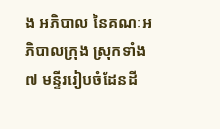ង អភិបាល នៃគណៈអភិបាលក្រុង ស្រុកទាំង ៧ មន្ទីររៀបចំដែនដី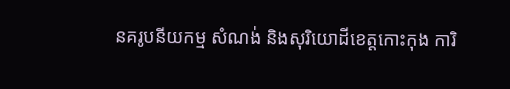នគរូបនីយកម្ម សំណង់ និងសុរិយោដីខេត្តកោះកុង ការិ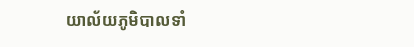យាល័យភូមិបាលទាំ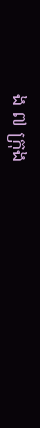ង ៧ ក្រុង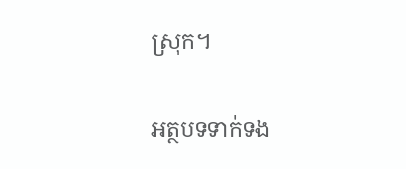ស្រុក។

អត្ថបទទាក់ទង